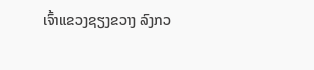ເຈົ້າແຂວງຊຽງຂວາງ ລົງກວ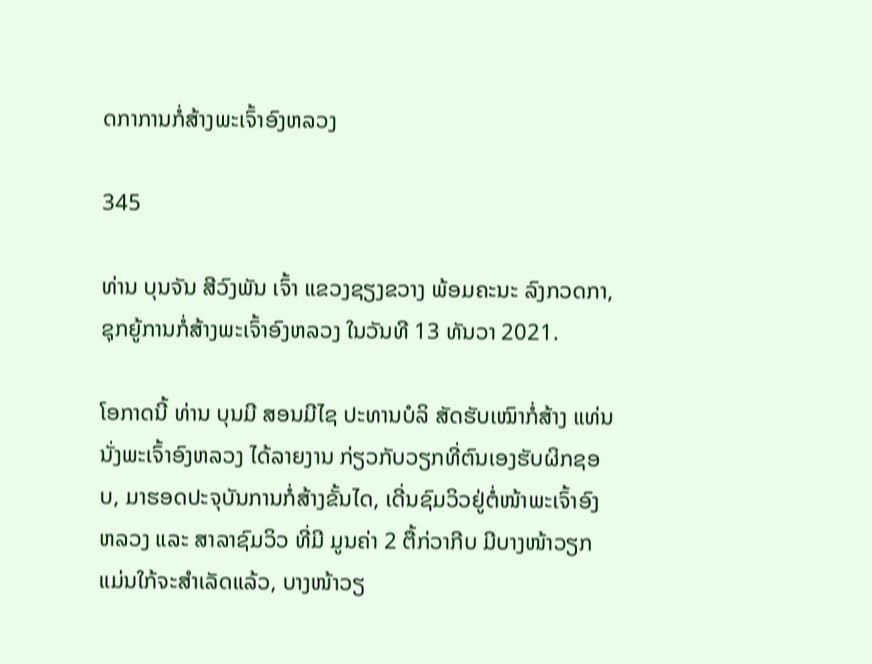ດກາການກໍ່ສ້າງພະເຈົ້າອົງຫລວງ

345

ທ່ານ ບຸນຈັນ ສີວົງພັນ ເຈົ້າ ແຂວງຊຽງຂວາງ ພ້ອມຄະນະ ລົງກວດກາ, ຊຸກຍູ້ການກໍ່ສ້າງພະເຈົ້າອົງຫລວງ ໃນວັນທີ 13 ທັນວາ 2021.

ໂອກາດນີ້ ທ່ານ ບຸນມີ ສອນມີໄຊ ປະທານບໍລິ ສັດຮັບເໝົາກໍ່ສ້າງ ແທ່ນນັ່ງພະເຈົ້າອົງຫລວງ ໄດ້ລາຍງານ ກ່ຽວກັບວຽກທີ່ຕົນເອງຮັບຜິກຊອບ, ມາຮອດປະຈຸບັນການກໍ່ສ້າງຂັ້ນໄດ, ເດີ່ນຊົມວິວຢູ່ຕໍ່ໜ້າພະເຈົ້າອົງຫລວງ ແລະ ສາລາຊົມວິວ ທີ່ມີ ມູນຄ່າ 2 ຕື້ກ່ວາກີບ ມີບາງໜ້າວຽກແມ່ນໃກ້ຈະສຳເລັດແລ້ວ, ບາງໜ້າວຽ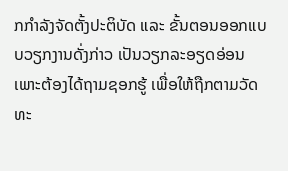ກກຳລັງຈັດຕັ້ງປະຕິບັດ ແລະ ຂັ້ນຕອນອອກແບບວຽກງານດັ່ງກ່າວ ເປັນວຽກລະອຽດອ່ອນເພາະຕ້ອງໄດ້ຖາມຊອກຮູ້ ເພື່ອໃຫ້ຖືກຕາມວັດທະ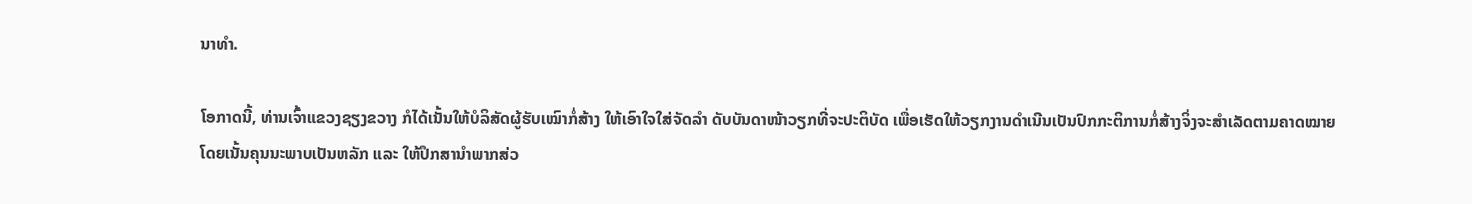ນາທຳ.

ໂອກາດນີ້, ທ່ານເຈົ້າແຂວງຊຽງຂວາງ ກໍໄດ້ເນັ້ນໃຫ້ບໍລິສັດຜູ້ຮັບເໝົາກໍ່ສ້າງ ໃຫ້ເອົາໃຈໃສ່ຈັດລຳ ດັບບັນດາໜ້າວຽກທີ່ຈະປະຕິບັດ ເພື່ອເຮັດໃຫ້ວຽກງານດຳເນີນເປັນປົກກະຕິການກໍ່ສ້າງຈິ່ງຈະສຳເລັດຕາມຄາດໝາຍ ໂດຍເນັ້ນຄຸນນະພາບເປັນຫລັກ ແລະ ໃຫ້ປຶກສານຳພາກສ່ວ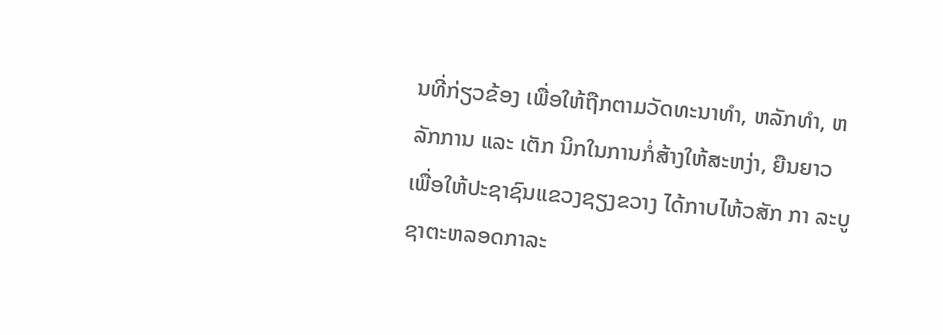ນທີ່ກ່ຽວຂ້ອງ ເພື່ອໃຫ້ຖືກຕາມວັດທະນາທຳ, ຫລັກທຳ, ຫລັກການ ແລະ ເຕັກ ນິກໃນການກໍ່ສ້າງໃຫ້ສະຫງ່າ, ຍືນຍາວ ເພື່ອໃຫ້ປະຊາຊົນແຂວງຊຽງຂວາງ ໄດ້ກາບໄຫ້ວສັກ ກາ ລະບູຊາຕະຫລອດກາລະ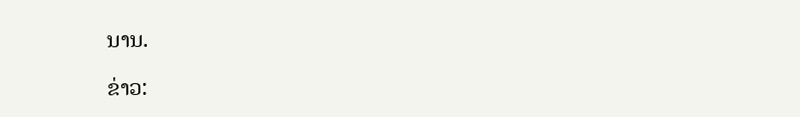ນານ.

ຂ່າວ: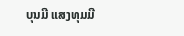ບຸນມີ ແສງທຸມມີ